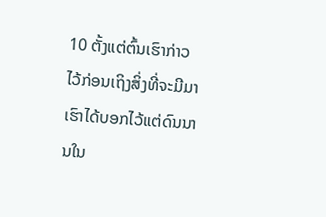10 ຕັ້ງແຕ່ຕົ້ນເຮົາກ່າວໄວ້ກ່ອນເຖິງສິ່ງທີ່ຈະມີມາ ເຮົາໄດ້ບອກໄວ້ແຕ່ດົນນານໃນ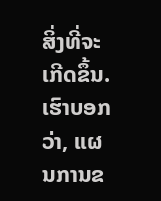ສິ່ງທີ່ຈະເກີດຂຶ້ນ. ເຮົາບອກວ່າ, ແຜນການຂ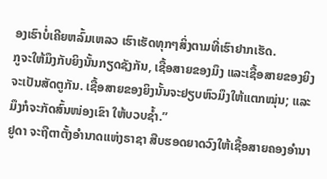ອງເຮົາບໍ່ເຄີຍຫລົ້ມເຫລວ ເຮົາເຮັດທຸກໆສິ່ງຕາມທີ່ເຮົາຢາກເຮັດ.
ກູຈະໃຫ້ມຶງກັບຍິງນັ້ນກຽດຊັງກັນ, ເຊື້ອສາຍຂອງມຶງ ແລະເຊື້ອສາຍຂອງຍິງຈະເປັນສັດຕູກັນ. ເຊື້ອສາຍຂອງຍິງນັ້ນຈະຢຽບຫົວມຶງໃຫ້ແຕກໝຸ່ນ; ແລະມຶງກໍຈະກັດສົ້ນໜ່ອງເຂົາ ໃຫ້ບວບຊໍ້າ.”
ຢູດາ ຈະຖືຕາຕັ້ງອຳນາດແຫ່ງຣາຊາ ສືບຮອດຍາດວົງໃຫ້ເຊື້ອສາຍຄອງອຳນາ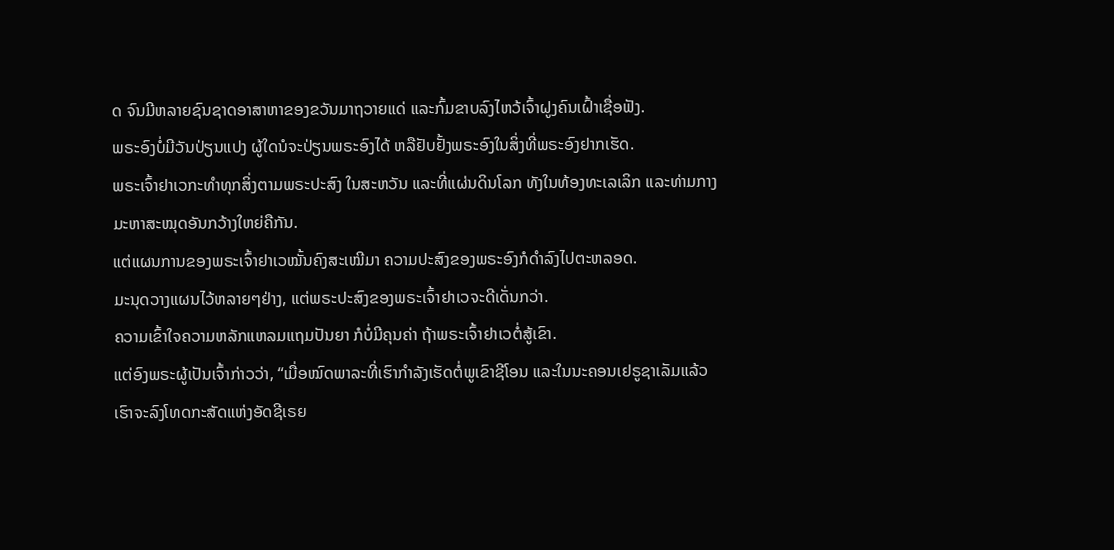ດ ຈົນມີຫລາຍຊົນຊາດອາສາຫາຂອງຂວັນມາຖວາຍແດ່ ແລະກົ້ມຂາບລົງໄຫວ້ເຈົ້າຝູງຄົນເຝົ້າເຊື່ອຟັງ.
ພຣະອົງບໍ່ມີວັນປ່ຽນແປງ ຜູ້ໃດນໍຈະປ່ຽນພຣະອົງໄດ້ ຫລືຢັບຢັ້ງພຣະອົງໃນສິ່ງທີ່ພຣະອົງຢາກເຮັດ.
ພຣະເຈົ້າຢາເວກະທຳທຸກສິ່ງຕາມພຣະປະສົງ ໃນສະຫວັນ ແລະທີ່ແຜ່ນດິນໂລກ ທັງໃນທ້ອງທະເລເລິກ ແລະທ່າມກາງມະຫາສະໝຸດອັນກວ້າງໃຫຍ່ຄືກັນ.
ແຕ່ແຜນການຂອງພຣະເຈົ້າຢາເວໝັ້ນຄົງສະເໝີມາ ຄວາມປະສົງຂອງພຣະອົງກໍດຳລົງໄປຕະຫລອດ.
ມະນຸດວາງແຜນໄວ້ຫລາຍໆຢ່າງ, ແຕ່ພຣະປະສົງຂອງພຣະເຈົ້າຢາເວຈະດີເດັ່ນກວ່າ.
ຄວາມເຂົ້າໃຈຄວາມຫລັກແຫລມແຖມປັນຍາ ກໍບໍ່ມີຄຸນຄ່າ ຖ້າພຣະເຈົ້າຢາເວຕໍ່ສູ້ເຂົາ.
ແຕ່ອົງພຣະຜູ້ເປັນເຈົ້າກ່າວວ່າ, “ເມື່ອໝົດພາລະທີ່ເຮົາກຳລັງເຮັດຕໍ່ພູເຂົາຊີໂອນ ແລະໃນນະຄອນເຢຣູຊາເລັມແລ້ວ ເຮົາຈະລົງໂທດກະສັດແຫ່ງອັດຊີເຣຍ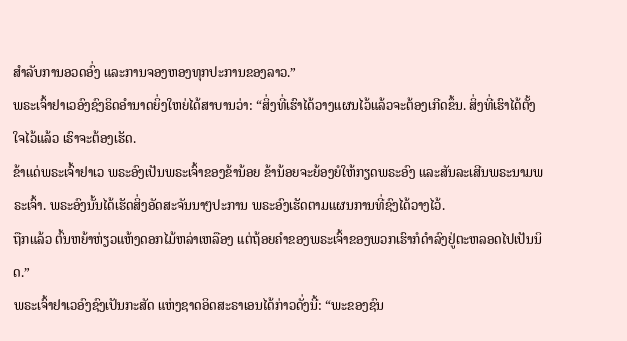ສຳລັບການອວດອົ່ງ ແລະການຈອງຫອງທຸກປະການຂອງລາວ.”
ພຣະເຈົ້າຢາເວອົງຊົງຣິດອຳນາດຍິ່ງໃຫຍ່ໄດ້ສາບານວ່າ: “ສິ່ງທີ່ເຮົາໄດ້ວາງແຜນໄວ້ແລ້ວຈະຕ້ອງເກີດຂຶ້ນ. ສິ່ງທີ່ເຮົາໄດ້ຕັ້ງໃຈໄວ້ແລ້ວ ເຮົາຈະຕ້ອງເຮັດ.
ຂ້າແດ່ພຣະເຈົ້າຢາເວ ພຣະອົງເປັນພຣະເຈົ້າຂອງຂ້ານ້ອຍ ຂ້ານ້ອຍຈະຍ້ອງຍໍໃຫ້ກຽດພຣະອົງ ແລະສັນລະເສີນພຣະນາມພຣະເຈົ້າ. ພຣະອົງນັ້ນໄດ້ເຮັດສິ່ງອັດສະຈັນນາໆປະການ ພຣະອົງເຮັດຕາມແຜນການທີ່ຊົງໄດ້ວາງໄວ້.
ຖືກແລ້ວ ຕົ້ນຫຍ້າຫ່ຽວແຫ້ງດອກໄມ້ຫລ່າເຫລືອງ ແຕ່ຖ້ອຍຄຳຂອງພຣະເຈົ້າຂອງພວກເຮົາກໍດຳລົງຢູ່ຕະຫລອດໄປເປັນນິດ.”
ພຣະເຈົ້າຢາເວອົງຊົງເປັນກະສັດ ແຫ່ງຊາດອິດສະຣາເອນໄດ້ກ່າວດັ່ງນີ້: “ພະຂອງຊົນ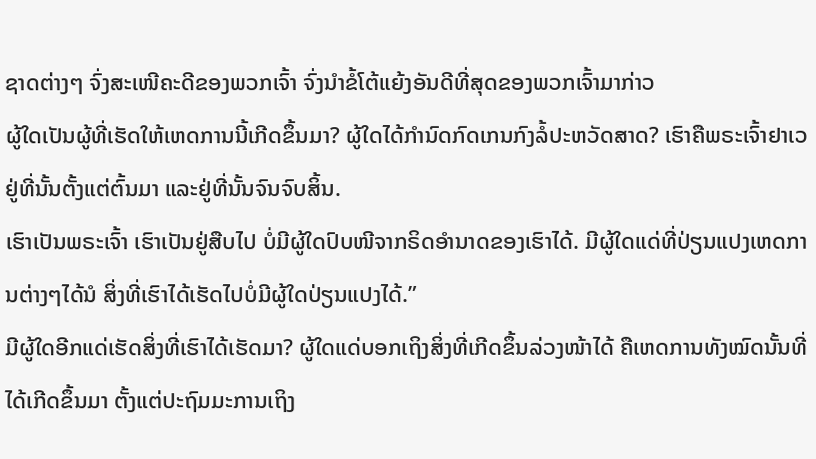ຊາດຕ່າງໆ ຈົ່ງສະເໜີຄະດີຂອງພວກເຈົ້າ ຈົ່ງນຳຂໍ້ໂຕ້ແຍ້ງອັນດີທີ່ສຸດຂອງພວກເຈົ້າມາກ່າວ
ຜູ້ໃດເປັນຜູ້ທີ່ເຮັດໃຫ້ເຫດການນີ້ເກີດຂຶ້ນມາ? ຜູ້ໃດໄດ້ກຳນົດກົດເກນກົງລໍ້ປະຫວັດສາດ? ເຮົາຄືພຣະເຈົ້າຢາເວຢູ່ທີ່ນັ້ນຕັ້ງແຕ່ຕົ້ນມາ ແລະຢູ່ທີ່ນັ້ນຈົນຈົບສິ້ນ.
ເຮົາເປັນພຣະເຈົ້າ ເຮົາເປັນຢູ່ສືບໄປ ບໍ່ມີຜູ້ໃດປົບໜີຈາກຣິດອຳນາດຂອງເຮົາໄດ້. ມີຜູ້ໃດແດ່ທີ່ປ່ຽນແປງເຫດການຕ່າງໆໄດ້ນໍ ສິ່ງທີ່ເຮົາໄດ້ເຮັດໄປບໍ່ມີຜູ້ໃດປ່ຽນແປງໄດ້.”
ມີຜູ້ໃດອີກແດ່ເຮັດສິ່ງທີ່ເຮົາໄດ້ເຮັດມາ? ຜູ້ໃດແດ່ບອກເຖິງສິ່ງທີ່ເກີດຂຶ້ນລ່ວງໜ້າໄດ້ ຄືເຫດການທັງໝົດນັ້ນທີ່ໄດ້ເກີດຂຶ້ນມາ ຕັ້ງແຕ່ປະຖົມມະການເຖິງ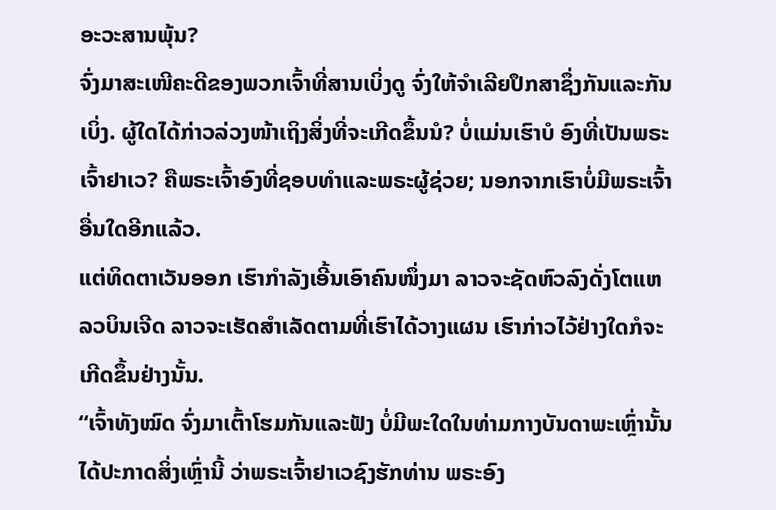ອະວະສານພຸ້ນ?
ຈົ່ງມາສະເໜີຄະດີຂອງພວກເຈົ້າທີ່ສານເບິ່ງດູ ຈົ່ງໃຫ້ຈຳເລີຍປຶກສາຊຶ່ງກັນແລະກັນເບິ່ງ. ຜູ້ໃດໄດ້ກ່າວລ່ວງໜ້າເຖິງສິ່ງທີ່ຈະເກີດຂຶ້ນນໍ? ບໍ່ແມ່ນເຮົາບໍ ອົງທີ່ເປັນພຣະເຈົ້າຢາເວ? ຄືພຣະເຈົ້າອົງທີ່ຊອບທຳແລະພຣະຜູ້ຊ່ວຍ; ນອກຈາກເຮົາບໍ່ມີພຣະເຈົ້າອື່ນໃດອີກແລ້ວ.
ແຕ່ທິດຕາເວັນອອກ ເຮົາກຳລັງເອີ້ນເອົາຄົນໜຶ່ງມາ ລາວຈະຊັດຫົວລົງດັ່ງໂຕແຫລວບິນເຈີດ ລາວຈະເຮັດສຳເລັດຕາມທີ່ເຮົາໄດ້ວາງແຜນ ເຮົາກ່າວໄວ້ຢ່າງໃດກໍຈະເກີດຂຶ້ນຢ່າງນັ້ນ.
“ເຈົ້າທັງໝົດ ຈົ່ງມາເຕົ້າໂຮມກັນແລະຟັງ ບໍ່ມີພະໃດໃນທ່າມກາງບັນດາພະເຫຼົ່ານັ້ນໄດ້ປະກາດສິ່ງເຫຼົ່ານີ້ ວ່າພຣະເຈົ້າຢາເວຊົງຮັກທ່ານ ພຣະອົງ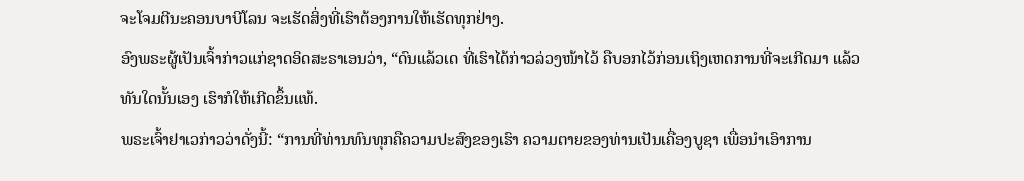ຈະໂຈມຕີນະຄອນບາບີໂລນ ຈະເຮັດສິ່ງທີ່ເຮົາຕ້ອງການໃຫ້ເຮັດທຸກຢ່າງ.
ອົງພຣະຜູ້ເປັນເຈົ້າກ່າວແກ່ຊາດອິດສະຣາເອນວ່າ, “ດົນແລ້ວເດ ທີ່ເຮົາໄດ້ກ່າວລ່ວງໜ້າໄວ້ ຄືບອກໄວ້ກ່ອນເຖິງເຫດການທີ່ຈະເກີດມາ ແລ້ວທັນໃດນັ້ນເອງ ເຮົາກໍໃຫ້ເກີດຂຶ້ນແທ້.
ພຣະເຈົ້າຢາເວກ່າວວ່າດັ່ງນີ້: “ການທີ່ທ່ານທົນທຸກຄືຄວາມປະສົງຂອງເຮົາ ຄວາມຕາຍຂອງທ່ານເປັນເຄື່ອງບູຊາ ເພື່ອນຳເອົາການ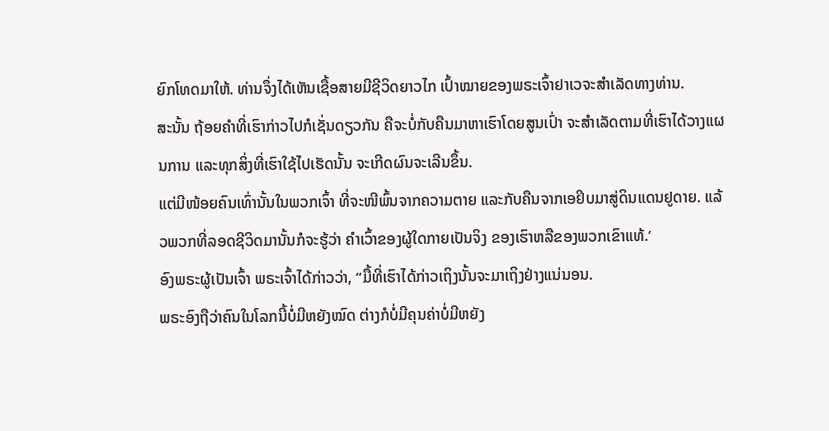ຍົກໂທດມາໃຫ້. ທ່ານຈຶ່ງໄດ້ເຫັນເຊື້ອສາຍມີຊີວິດຍາວໄກ ເປົ້າໝາຍຂອງພຣະເຈົ້າຢາເວຈະສຳເລັດທາງທ່ານ.
ສະນັ້ນ ຖ້ອຍຄຳທີ່ເຮົາກ່າວໄປກໍເຊັ່ນດຽວກັນ ຄືຈະບໍ່ກັບຄືນມາຫາເຮົາໂດຍສູນເປົ່າ ຈະສຳເລັດຕາມທີ່ເຮົາໄດ້ວາງແຜນການ ແລະທຸກສິ່ງທີ່ເຮົາໃຊ້ໄປເຮັດນັ້ນ ຈະເກີດຜົນຈະເລີນຂຶ້ນ.
ແຕ່ມີໜ້ອຍຄົນເທົ່ານັ້ນໃນພວກເຈົ້າ ທີ່ຈະໜີພົ້ນຈາກຄວາມຕາຍ ແລະກັບຄືນຈາກເອຢິບມາສູ່ດິນແດນຢູດາຍ. ແລ້ວພວກທີ່ລອດຊີວິດມານັ້ນກໍຈະຮູ້ວ່າ ຄຳເວົ້າຂອງຜູ້ໃດກາຍເປັນຈິງ ຂອງເຮົາຫລືຂອງພວກເຂົາແທ້.’
ອົງພຣະຜູ້ເປັນເຈົ້າ ພຣະເຈົ້າໄດ້ກ່າວວ່າ, “ມື້ທີ່ເຮົາໄດ້ກ່າວເຖິງນັ້ນຈະມາເຖິງຢ່າງແນ່ນອນ.
ພຣະອົງຖືວ່າຄົນໃນໂລກນີ້ບໍ່ມີຫຍັງໝົດ ຕ່າງກໍບໍ່ມີຄຸນຄ່າບໍ່ມີຫຍັງ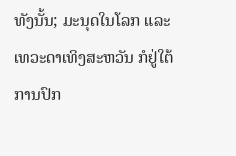ທັງນັ້ນ; ມະນຸດໃນໂລກ ແລະເທວະດາເທິງສະຫວັນ ກໍຢູ່ໃຕ້ການປົກ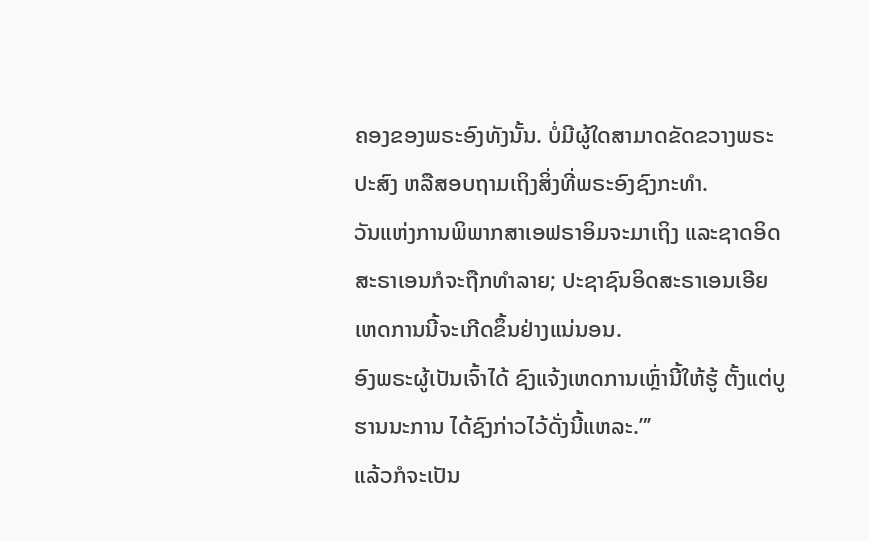ຄອງຂອງພຣະອົງທັງນັ້ນ. ບໍ່ມີຜູ້ໃດສາມາດຂັດຂວາງພຣະປະສົງ ຫລືສອບຖາມເຖິງສິ່ງທີ່ພຣະອົງຊົງກະທຳ.
ວັນແຫ່ງການພິພາກສາເອຟຣາອິມຈະມາເຖິງ ແລະຊາດອິດສະຣາເອນກໍຈະຖືກທຳລາຍ; ປະຊາຊົນອິດສະຣາເອນເອີຍ ເຫດການນີ້ຈະເກີດຂຶ້ນຢ່າງແນ່ນອນ.
ອົງພຣະຜູ້ເປັນເຈົ້າໄດ້ ຊົງແຈ້ງເຫດການເຫຼົ່ານີ້ໃຫ້ຮູ້ ຕັ້ງແຕ່ບູຮານນະການ ໄດ້ຊົງກ່າວໄວ້ດັ່ງນີ້ແຫລະ.”’
ແລ້ວກໍຈະເປັນ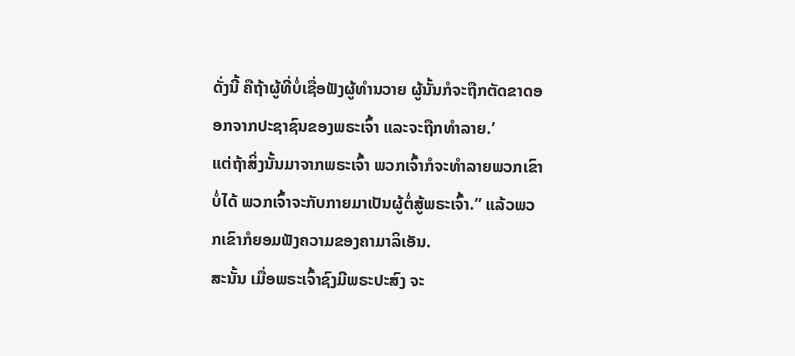ດັ່ງນີ້ ຄືຖ້າຜູ້ທີ່ບໍ່ເຊື່ອຟັງຜູ້ທຳນວາຍ ຜູ້ນັ້ນກໍຈະຖືກຕັດຂາດອອກຈາກປະຊາຊົນຂອງພຣະເຈົ້າ ແລະຈະຖືກທຳລາຍ.’
ແຕ່ຖ້າສິ່ງນັ້ນມາຈາກພຣະເຈົ້າ ພວກເຈົ້າກໍຈະທຳລາຍພວກເຂົາບໍ່ໄດ້ ພວກເຈົ້າຈະກັບກາຍມາເປັນຜູ້ຕໍ່ສູ້ພຣະເຈົ້າ.” ແລ້ວພວກເຂົາກໍຍອມຟັງຄວາມຂອງຄາມາລິເອັນ.
ສະນັ້ນ ເມື່ອພຣະເຈົ້າຊົງມີພຣະປະສົງ ຈະ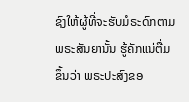ຊົງໃຫ້ຜູ້ທີ່ຈະຮັບມໍຣະດົກຕາມພຣະສັນຍານັ້ນ ຮູ້ຄັກແນ່ຕື່ມຂຶ້ນວ່າ ພຣະປະສົງຂອ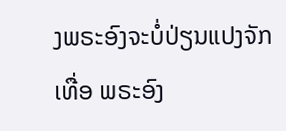ງພຣະອົງຈະບໍ່ປ່ຽນແປງຈັກເທື່ອ ພຣະອົງ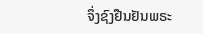ຈຶ່ງຊົງຢືນຢັນພຣະ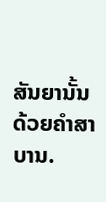ສັນຍານັ້ນດ້ວຍຄຳສາບານ.